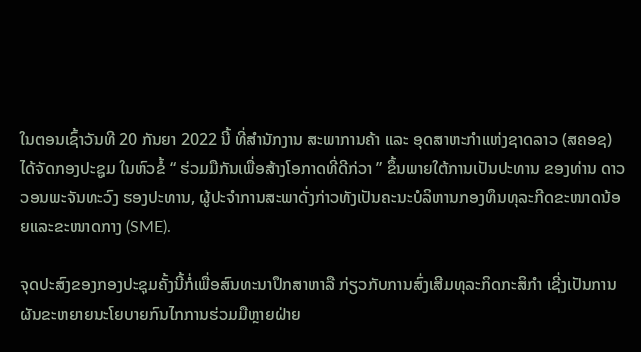ໃນຕອນເຊົ້າວັນທີ 20 ກັນຍາ 2022 ນີ້ ທີ່ສຳນັກງານ ສະພາການຄ້າ ແລະ ອຸດສາຫະກຳແຫ່ງຊາດລາວ (ສຄອຊ) ໄດ້ຈັດກອງປະຊູມ ໃນຫົວຂໍ້ “ ຮ່ວມມືກັນເພື່ອສ້າງໂອກາດທີ່ດີກ່ວາ ” ຂຶ້ນພາຍໃຕ້ການເປັນປະທານ ຂອງທ່ານ ດາວວອນພະຈັນທະວົງ ຮອງປະທານ, ຜູ້ປະຈຳການສະພາດັ່ງກ່າວທັງເປັນຄະນະບໍລິຫານກອງທຶນທຸລະກີດຂະໜາດນ້ອຍແລະຂະໜາດກາງ (SME).

ຈຸດປະສົງຂອງກອງປະຊຸມຄັ້ງນີ້ກໍ່ເພື່ອສົນທະນາປຶກສາຫາລື ກ່ຽວກັບການສົ່ງເສີມທຸລະກິດກະສິກຳ ເຊີ່ງເປັນການຜັນຂະຫຍາຍນະໂຍບາຍກົນໄກການຮ່ວມມືຫຼາຍຝ່າຍ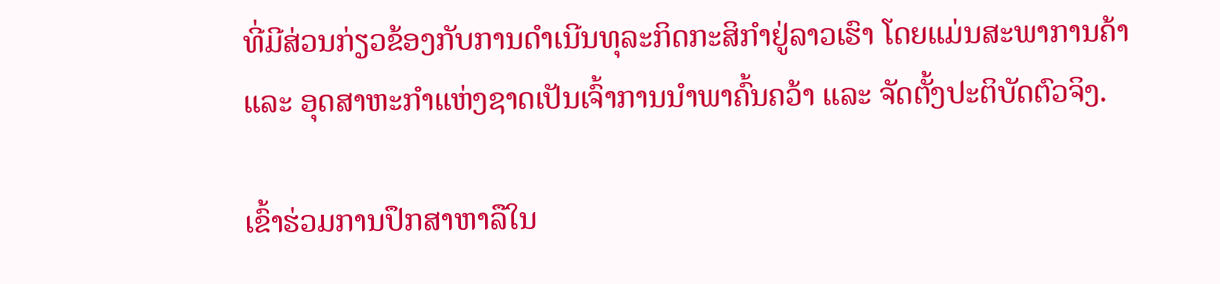ທີ່ມີສ່ວນກ່ຽວຂ້ອງກັບການດຳເນີນທຸລະກິດກະສິກຳຢູ່ລາວເຮົາ ໂດຍແມ່ນສະພາການຄ້າ ແລະ ອຸດສາຫະກຳແຫ່ງຊາດເປັນເຈົ້າການນຳພາຄົ້ນຄວ້າ ແລະ ຈັດຕັ້ງປະຕິບັດຕົວຈິງ.

ເຂົ້າຮ່ວມການປຶກສາຫາລືໃນ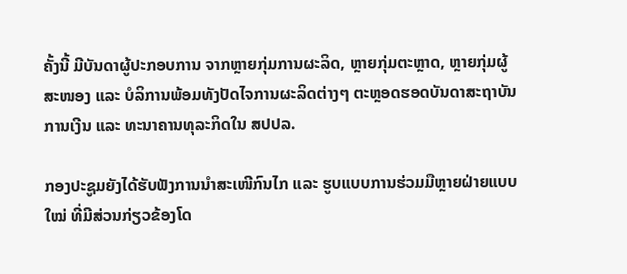ຄັ້ງນີ້ ມີບັນດາຜູ້ປະກອບການ ຈາກຫຼາຍກຸ່ມການຜະລິດ, ຫຼາຍກຸ່ມຕະຫຼາດ, ຫຼາຍກຸ່ມຜູ້ສະໜອງ ແລະ ບໍລິການພ້ອມທັງປັດໄຈການຜະລິດຕ່າງໆ ຕະຫຼອດຮອດບັນດາສະຖາບັນການເງີນ ແລະ ທະນາຄານທຸລະກິດໃນ ສປປລ.

ກອງປະຊູມຍັງໄດ້ຮັບຟັງການນຳສະເໜີກົນໄກ ແລະ ຮູບແບບການຮ່ວມມືຫຼາຍຝ່າຍແບບໃໝ່ ທີ່ມີສ່ວນກ່ຽວຂ້ອງໂດ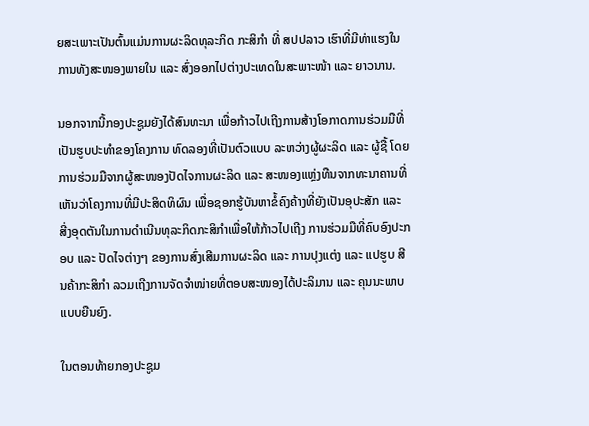ຍສະເພາະເປັນຕົ້ນແມ່ນການຜະລິດທຸລະກິດ ກະສິກຳ ທີ່ ສປປລາວ ເຮົາທີ່ມີທ່າແຮງໃນການທັງສະໜອງພາຍໃນ ແລະ ສົ່ງອອກໄປຕ່າງປະເທດໃນສະພາະໜ້າ ແລະ ຍາວນານ.

ນອກຈາກນີ້ກອງປະຊູມຍັງໄດ້ສົນທະນາ ເພື່ອກ້າວໄປເຖີງການສ້າງໂອກາດການຮ່ວມມືທີ່ເປັນຮູບປະທຳຂອງໂຄງການ ທົດລອງທີ່ເປັນຕົວແບບ ລະຫວ່າງຜູ້ຜະລິດ ແລະ ຜູ້ຊື້ ໂດຍການຮ່ວມມືຈາກຜູ້ສະໜອງປັດໄຈການຜະລິດ ແລະ ສະໜອງແຫຼ່ງທືນຈາກທະນາຄານທີ່ເຫັນວ່າໂຄງການທີ່ມີປະສິດທິຜົນ ເພື່ອຊອກຮູ້ບັນຫາຂໍ້ຄົງຄ້າງທີ່ຍັງເປັນອຸປະສັກ ແລະ ສີ່ງອຸດຕັນໃນການດຳເນີນທຸລະກິດກະສິກຳເພື່ອໃຫ້ກ້າວໄປເຖີງ ການຮ່ວມມືທີ່ຄົບອົງປະກອບ ແລະ ປັດໄຈຕ່າງໆ ຂອງການສົ່ງເສີມການຜະລິດ ແລະ ການປຸງແຕ່ງ ແລະ ແປຮູບ ສີນຄ້າກະສິກຳ ລວມເຖີງການຈັດຈຳໜ່າຍທີ່ຕອບສະໜອງໄດ້ປະລິມານ ແລະ ຄຸນນະພາບແບບຍືນຍົງ.

ໃນຕອນທ້າຍກອງປະຊູມ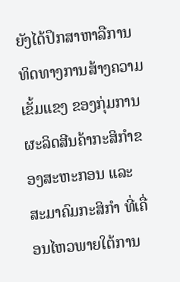ຍັງໄດ້ປຶກສາຫາລືການ ທິດທາງການສ້າງຄວາມເຂັ້ມແຂງ ຂອງກຸ່ມການຜະລິດສີນຄ້າກະສິກຳຂອງສະຫະກອນ ແລະ ສະມາຄົມກະສິກຳ ທີ່ເຄື່ອນໄຫວພາຍໃຕ້ການ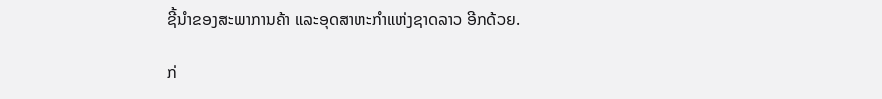ຊີ້ນໍາຂອງສະພາການຄ້າ ແລະອຸດສາຫະກຳແຫ່ງຊາດລາວ ອີກດ້ວຍ.

ກ່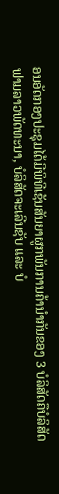ອນອັດກອງປະຊຸມໄດ້ມີພິທີເຊັນສັນຍາຜູກພັນການຄ້ານໍາກັນຂອງ 3 ບໍລິສັດຄືບໍລິສັດຟາມລາວພັດທະນາ, ບໍລິສັດຈະເລີນຊັບ ແລະ ບໍ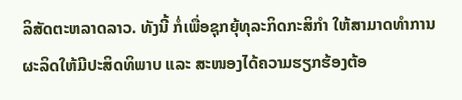ລິສັດຕະຫລາດລາວ. ທັງນີ້ ກໍ່ເພື່ອຊຸກຍຸ້ທຸລະກິດກະສິກຳ ໃຫ້ສາມາດທຳການຜະລິດໃຫ້ມີປະສິດທິພາບ ແລະ ສະໜອງໄດ້ຄວາມຮຽກຮ້ອງຕ້ອ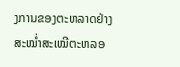ງການຂອງຕະຫລາດຢ່າງສະໝໍ່າສະເໝີຕະຫລອ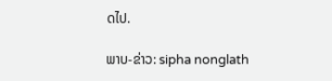ດໄປ.

ພາບ-ຂ່າວ: sipha nonglath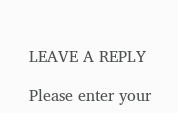LEAVE A REPLY

Please enter your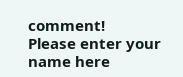comment!
Please enter your name here